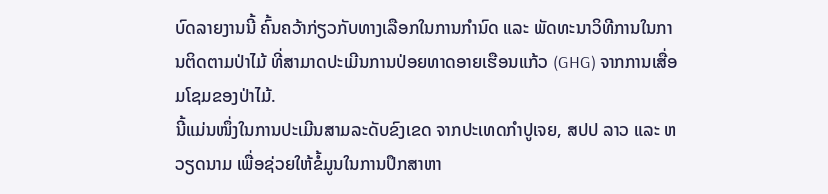ບົດລາຍງານນີ້ ຄົ້ນຄວ້າກ່ຽວກັບທາງເລືອກໃນການກຳນົດ ແລະ ພັດທະນາວິທີການໃນການຕິດຕາມປ່າໄມ້ ທີ່ສາມາດປະເມີນການປ່ອຍທາດອາຍເຮືອນແກ້ວ (GHG) ຈາກການເສື່ອມໂຊມຂອງປ່າໄມ້.
ນີ້ແມ່ນໜຶ່ງໃນການປະເມີນສາມລະດັບຂົງເຂດ ຈາກປະເທດກຳປູເຈຍ, ສປປ ລາວ ແລະ ຫວຽດນາມ ເພື່ອຊ່ວຍໃຫ້ຂໍ້ມູນໃນການປຶກສາຫາ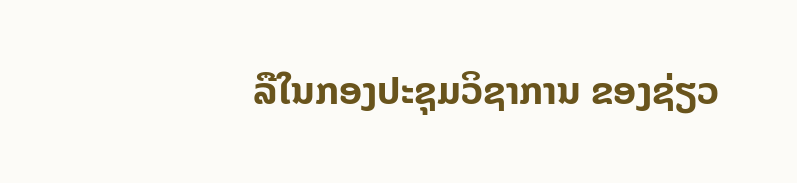ລືໃນກອງປະຊຸມວິຊາການ ຂອງຊ່ຽວ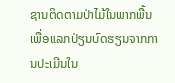ຊານຕິດຕາມປ່າໄມ້ໃນພາກພື້ນ ເພື່ອແລກປ່ຽນບົດຮຽນຈາກການປະເມີນໃນ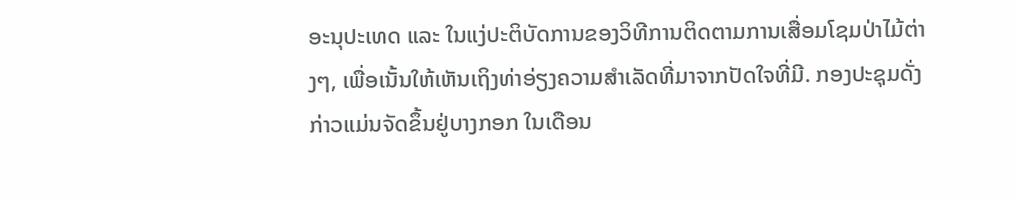ອະນຸປະເທດ ແລະ ໃນແງ່ປະຕິບັດການຂອງວິທີການຕິດຕາມການເສື່ອມໂຊມປ່າໄມ້ຕ່າງໆ, ເພື່ອເນັ້ນໃຫ້ເຫັນເຖິງທ່າອ່ຽງຄວາມສຳເລັດທີ່ມາຈາກປັດໃຈທີ່ມີ. ກອງປະຊຸມດັ່ງກ່າວແມ່ນຈັດຂຶ້ນຢູ່ບາງກອກ ໃນເດືອນ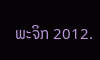ພະຈິກ 2012.